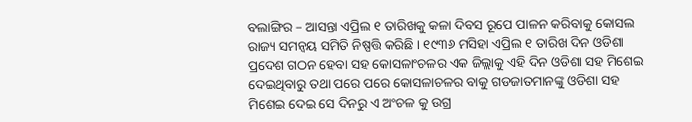ବଲାଙ୍ଗିର – ଆସନ୍ତା ଏପ୍ରିଲ ୧ ତାରିଖକୁ କଳା ଦିବସ ରୂପେ ପାଳନ କରିବାକୁ କୋସଲ ରାଜ୍ୟ ସମନ୍ୱୟ ସମିତି ନିଷ୍ପତ୍ତି କରିଛି । ୧୯୩୬ ମସିହା ଏପ୍ରିଲ ୧ ତାରିଖ ଦିନ ଓଡିଶା ପ୍ରଦେଶ ଗଠନ ହେବା ସହ କୋସଳାଂଚଳର ଏକ ଜିଲ୍ଲାକୁ ଏହି ଦିନ ଓଡିଶା ସହ ମିଶେଇ ଦେଇଥିବାରୁ ତଥା ପରେ ପରେ କୋସଳାଚଳର ବାକୁ ଗଡଜାତମାନଙ୍କୁ ଓଡିଶା ସହ ମିଶେଇ ଦେଇ ସେ ଦିନରୁ ଏ ଅଂଚଳ କୁ ଉଗ୍ର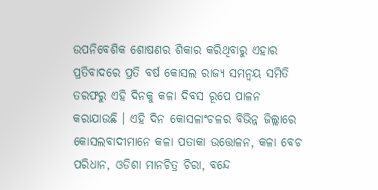ଉପନିବେଶିକ ଶୋଷଣର ଶିକାର କରିଥିବାରୁ ଏହାର ପ୍ରତିବାଦରେ ପ୍ରତି ବର୍ଷ କୋସଲ ରାଜ୍ୟ ସମନ୍ୱୟ ସମିତି ତରଫରୁ ଏହି ଦିନକୁ କଳା ଦିବସ ରୂପେ ପାଳନ କରାଯାଉଛି । ଏହି ଦିନ କୋସଳାଂଚଳର ବିଭିନ୍ନ ଜିଲ୍ଲାରେ କୋସଲବାଦୀମାନେ କଳା ପତାକା ଉତ୍ତୋଳନ, କଳା ବେଚ ପରିଧାନ, ଓଡିଶା ମାନଚିତ୍ର ଚିରା, ବନ୍ଦେ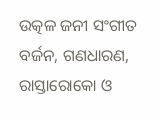ଉତ୍କଳ ଜନୀ ସଂଗୀତ ବର୍ଜନ, ଗଣଧାରଣ, ରାସ୍ତାରୋକୋ ଓ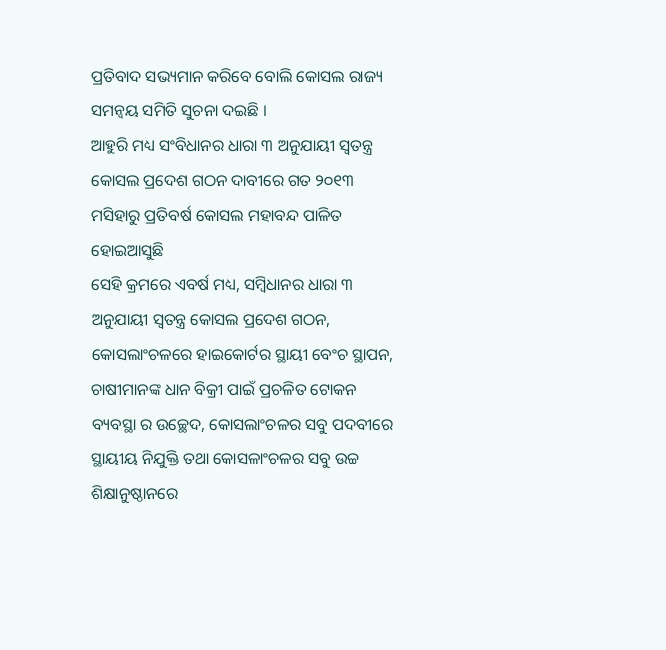ପ୍ରତିବାଦ ସଭ୍ୟମାନ କରିବେ ବୋଲି କୋସଲ ରାଜ୍ୟ ସମନ୍ୱୟ ସମିତି ସୁଚନା ଦଇଛି ।
ଆହୁରି ମଧ୍ୟ ସଂବିଧାନର ଧାରା ୩ ଅନୁଯାୟୀ ସ୍ୱତନ୍ତ୍ର କୋସଲ ପ୍ରଦେଶ ଗଠନ ଦାବୀରେ ଗତ ୨୦୧୩ ମସିହାରୁ ପ୍ରତିବର୍ଷ କୋସଲ ମହାବନ୍ଦ ପାଳିତ ହୋଇଆସୁଛି
ସେହି କ୍ରମରେ ଏବର୍ଷ ମଧ୍ୟ, ସମ୍ବିଧାନର ଧାରା ୩ ଅନୁଯାୟୀ ସ୍ୱତନ୍ତ୍ର କୋସଲ ପ୍ରଦେଶ ଗଠନ, କୋସଲାଂଚଳରେ ହାଇକୋର୍ଟର ସ୍ଥାୟୀ ବେଂଚ ସ୍ଥାପନ, ଚାଷୀମାନଙ୍କ ଧାନ ବିକ୍ରୀ ପାଇଁ ପ୍ରଚଳିତ ଟୋକନ ବ୍ୟବସ୍ଥା ର ଉଚ୍ଛେଦ, କୋସଲାଂଚଳର ସବୁ ପଦବୀରେ ସ୍ଥାୟୀୟ ନିଯୁକ୍ତି ତଥା କୋସଳାଂଚଳର ସବୁ ଉଚ୍ଚ ଶିକ୍ଷାନୁଷ୍ଠାନରେ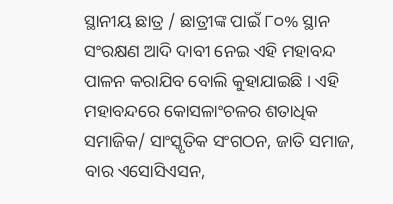ସ୍ଥାନୀୟ ଛାତ୍ର / ଛାତ୍ରୀଙ୍କ ପାଇଁ ୮୦% ସ୍ଥାନ ସଂରକ୍ଷଣ ଆଦି ଦାବୀ ନେଇ ଏହି ମହାବନ୍ଦ ପାଳନ କରାଯିବ ବୋଲି କୁହାଯାଇଛି । ଏହି ମହାବନ୍ଦରେ କୋସଳାଂଚଳର ଶତାଧିକ ସମାଜିକ/ ସାଂସ୍କୃତିକ ସଂଗଠନ, ଜାତି ସମାଜ, ବାର ଏସୋସିଏସନ,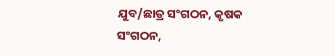ଯୁବ/ଛାତ୍ର ସଂଗଠନ, କୃଷକ ସଂଗଠନ,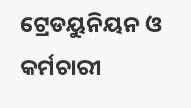ଟ୍ରେଡୟୁନିୟନ ଓ କର୍ମଚାରୀ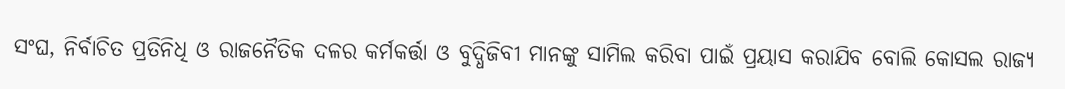ସଂଘ, ନିର୍ବାଚିତ ପ୍ରତିନିଧି ଓ ରାଜନୈତିକ ଦଳର କର୍ମକର୍ତ୍ତା ଓ ବୁଦ୍ଧିଜିବୀ ମାନଙ୍କୁ ସାମିଲ କରିବା ପାଇଁ ପ୍ରୟାସ କରାଯିବ ବୋଲି କୋସଲ ରାଜ୍ୟ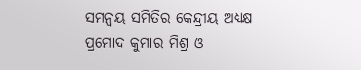ସମନ୍ୱୟ ସମିତିର କେନ୍ଦ୍ରୀୟ ଅଧ୍ୟକ୍ଷ ପ୍ରମୋଦ କୁମାର ମିଶ୍ର ଓ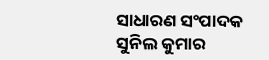ସାଧାରଣ ସଂପାଦକ ସୁନିଲ କୁମାର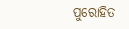ପୁରୋହିତ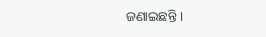ଜଣାଇଛନ୍ତି ।